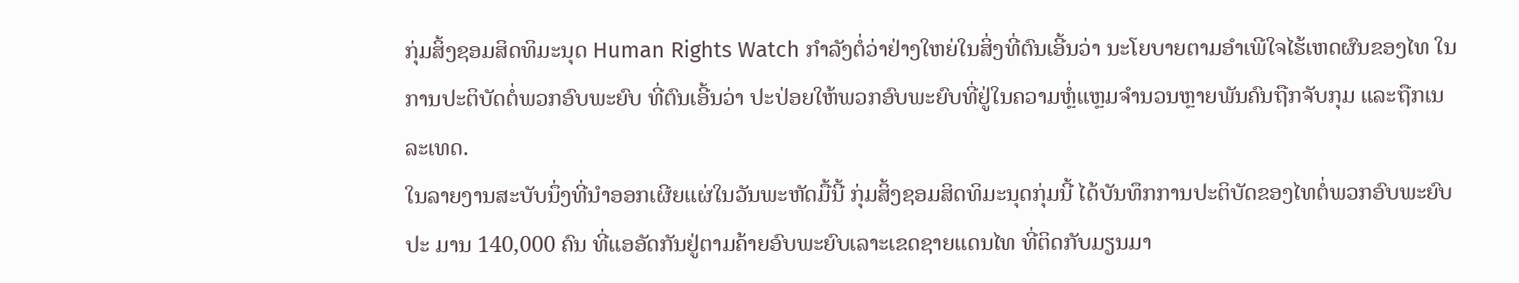ກຸ່ມສິ້ງຊອມສິດທິມະນຸດ Human Rights Watch ກໍາລັງຕໍ່ວ່າຢ່າງໃຫຍ່ໃນສິ່ງທີ່ຕົນເອີ້ນວ່າ ນະໂຍບາຍຕາມອໍາເພີໃຈໄຮ້ເຫດຜົນຂອງໄທ ໃນການປະຕິບັດຕໍ່ພວກອົບພະຍົບ ທີ່ຕົນເອີ້ນວ່າ ປະປ່ອຍໃຫ້ພວກອົບພະຍົບທີ່ຢູ່ໃນຄວາມຫຼໍ່ແຫຼມຈໍານວນຫຼາຍພັນຄົນຖືກຈັບກຸມ ແລະຖືກເນລະເທດ.
ໃນລາຍງານສະບັບນຶ່ງທີ່ນຳອອກເຜີຍແຜ່ໃນວັນພະຫັດມື້ນີ້ ກຸ່ມສິ້ງຊອມສິດທິມະນຸດກຸ່ມນີ້ ໄດ້ບັນທຶກການປະຕິບັດຂອງໄທຕໍ່ພວກອົບພະຍົບປະ ມານ 140,000 ຄົນ ທີ່ແອອັດກັນຢູ່ຕາມຄ້າຍອົບພະຍົບເລາະເຂດຊາຍແດນໄທ ທີ່ຕິດກັບມຽນມາ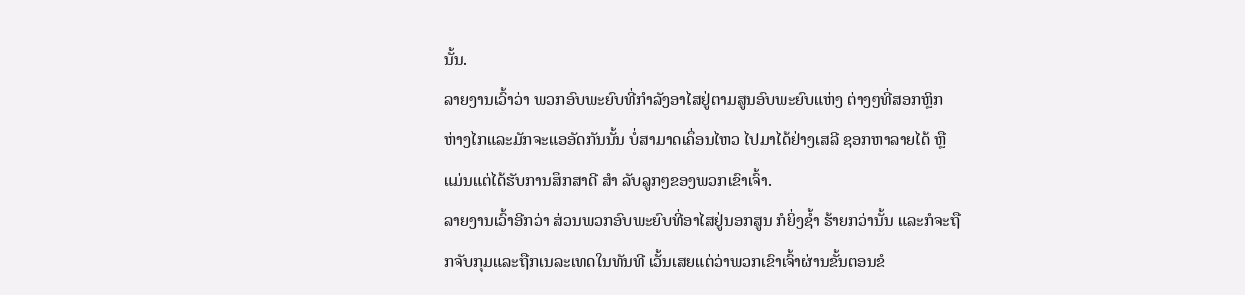ນັ້ນ.
ລາຍງານເວົ້າວ່າ ພວກອົບພະຍົບທີ່ກໍາລັງອາໄສຢູ່ຕາມສູນອົບພະຍົບແຫ່ງ ຕ່າງໆທີ່ສອກຫຼິກຫ່າງໄກແລະມັກຈະແອອັດກັນນັ້ນ ບໍ່ສາມາດເຄຶ່ອນໄຫວ ໄປມາໄດ້ຢ່າງເສລີ ຊອກຫາລາຍໄດ້ ຫຼືແມ່ນແຕ່ໄດ້ຮັບການສຶກສາດີ ສໍາ ລັບລູກໆຂອງພວກເຂົາເຈົ້າ.
ລາຍງານເວົ້າອີກວ່າ ສ່ວນພວກອົບພະຍົບທີ່ອາໄສຢູ່ນອກສູນ ກໍຍິ່ງຊໍ້າ ຮ້າຍກວ່ານັ້ນ ແລະກໍຈະຖືກຈັບກຸມແລະຖືກເນລະເທດໃນທັນທີ ເວັ້ນເສຍແຕ່ວ່າພວກເຂົາເຈົ້າຜ່ານຂັ້ນຕອນຂໍ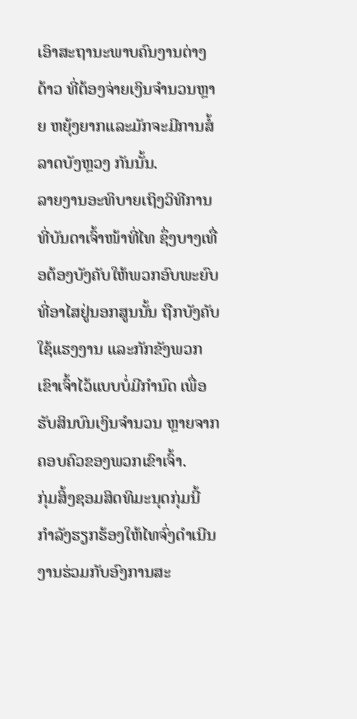ເອົາສະຖານະພາບຄົນງານຕ່າງດ້າວ ທີ່ຕ້ອງຈ່າຍເງິນຈໍານວນຫຼາຍ ຫຍຸ້ງຍາກແລະມັກຈະມີການສໍ້ລາດບັງຫຼວງ ກັນນັ້ນ.
ລາຍງານອະທິບາຍເຖິງວິທີການ ທີ່ບັນດາເຈົ້າໜ້າທີ່ໄທ ຊຶ່ງບາງເທື່ອຕ້ອງບັງຄັບໃຫ້ພວກອົບພະຍົບທີ່ອາໄສຢູ່ນອກສູນນັ້ນ ຖືກບັງຄັບໃຊ້ແຮງງານ ແລະກັກຂັງພວກເຂົາເຈົ້າໄວ້ແບບບໍ່ມີກໍານົດ ເພື່ອຮັບສິນບົນເງິນຈໍານວນ ຫຼາຍຈາກຄອບຄົວຂອງພວກເຂົາເຈົ້າ.
ກຸ່ມສິ້ງຊອມສິດທິມະນຸດກຸ່ມນີ້ ກໍາລັງຮຽກຮ້ອງໃຫ້ໄທຈົ່ງດຳເນີນງານຮ່ວມກັບອົງການສະ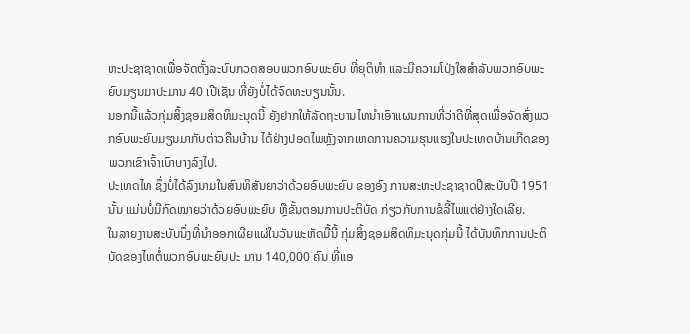ຫະປະຊາຊາດເພື່ອຈັດຕັ້ງລະບົບກວດສອບພວກອົບພະຍົບ ທີ່ຍຸຕິທໍາ ແລະມີຄວາມໂປ່ງໃສສໍາລັບພວກອົບພະຍົບມຽນມາປະມານ 40 ເປີເຊັນ ທີ່ຍັງບໍ່ໄດ້ຈົດທະບຽນນັ້ນ.
ນອກນີ້ແລ້ວກຸ່ມສິ້ງຊອມສິດທິມະນຸດນີ້ ຍັງຢາກໃຫ້ລັດຖະບານໄທນໍາເອົາແຜນການທີ່ວ່າດີທີ່ສຸດເພື່ອຈັດສົ່ງພວກອົບພະຍົບມຽນມາກັບຕ່າວຄືນບ້ານ ໄດ້ຢ່າງປອດໄພຫຼັງຈາກເຫດການຄວາມຮຸນແຮງໃນປະເທດບ້ານເກີດຂອງພວກເຂົາເຈົ້າເບົາບາງລົງໄປ.
ປະເທດໄທ ຊຶ່ງບໍ່ໄດ້ລົງນາມໃນສົນທິສັນຍາວ່າດ້ວຍອົບພະຍົບ ຂອງອົງ ການສະຫະປະຊາຊາດປີສະບັບປີ 1951 ນັ້ນ ແມ່ນບໍ່ມີກົດໝາຍວ່າດ້ວຍອົບພະຍົບ ຫຼືຂັ້ນຕອນການປະຕິບັດ ກ່ຽວກັບການຂໍລີ້ໄພແຕ່ຢ່າງໃດເລີຍ.
ໃນລາຍງານສະບັບນຶ່ງທີ່ນຳອອກເຜີຍແຜ່ໃນວັນພະຫັດມື້ນີ້ ກຸ່ມສິ້ງຊອມສິດທິມະນຸດກຸ່ມນີ້ ໄດ້ບັນທຶກການປະຕິບັດຂອງໄທຕໍ່ພວກອົບພະຍົບປະ ມານ 140,000 ຄົນ ທີ່ແອ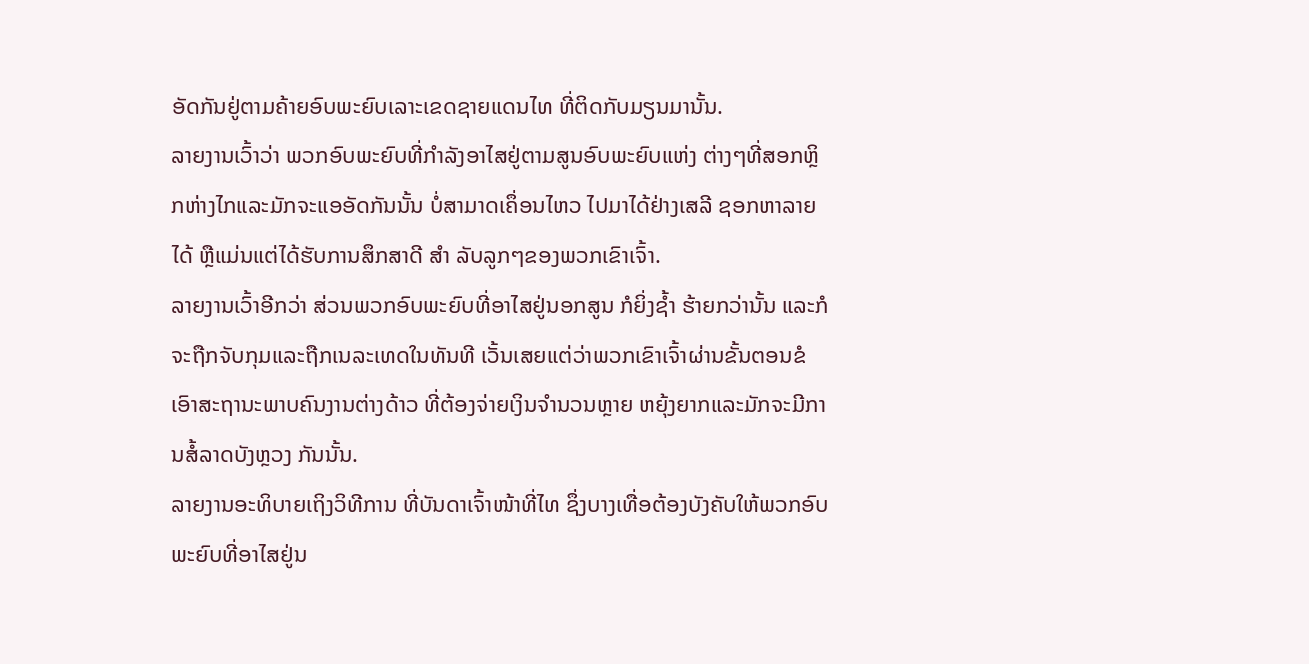ອັດກັນຢູ່ຕາມຄ້າຍອົບພະຍົບເລາະເຂດຊາຍແດນໄທ ທີ່ຕິດກັບມຽນມານັ້ນ.
ລາຍງານເວົ້າວ່າ ພວກອົບພະຍົບທີ່ກໍາລັງອາໄສຢູ່ຕາມສູນອົບພະຍົບແຫ່ງ ຕ່າງໆທີ່ສອກຫຼິກຫ່າງໄກແລະມັກຈະແອອັດກັນນັ້ນ ບໍ່ສາມາດເຄຶ່ອນໄຫວ ໄປມາໄດ້ຢ່າງເສລີ ຊອກຫາລາຍໄດ້ ຫຼືແມ່ນແຕ່ໄດ້ຮັບການສຶກສາດີ ສໍາ ລັບລູກໆຂອງພວກເຂົາເຈົ້າ.
ລາຍງານເວົ້າອີກວ່າ ສ່ວນພວກອົບພະຍົບທີ່ອາໄສຢູ່ນອກສູນ ກໍຍິ່ງຊໍ້າ ຮ້າຍກວ່ານັ້ນ ແລະກໍຈະຖືກຈັບກຸມແລະຖືກເນລະເທດໃນທັນທີ ເວັ້ນເສຍແຕ່ວ່າພວກເຂົາເຈົ້າຜ່ານຂັ້ນຕອນຂໍເອົາສະຖານະພາບຄົນງານຕ່າງດ້າວ ທີ່ຕ້ອງຈ່າຍເງິນຈໍານວນຫຼາຍ ຫຍຸ້ງຍາກແລະມັກຈະມີການສໍ້ລາດບັງຫຼວງ ກັນນັ້ນ.
ລາຍງານອະທິບາຍເຖິງວິທີການ ທີ່ບັນດາເຈົ້າໜ້າທີ່ໄທ ຊຶ່ງບາງເທື່ອຕ້ອງບັງຄັບໃຫ້ພວກອົບພະຍົບທີ່ອາໄສຢູ່ນ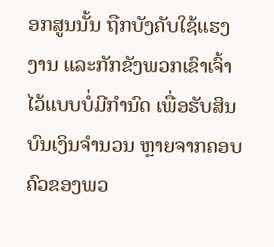ອກສູນນັ້ນ ຖືກບັງຄັບໃຊ້ແຮງງານ ແລະກັກຂັງພວກເຂົາເຈົ້າໄວ້ແບບບໍ່ມີກໍານົດ ເພື່ອຮັບສິນບົນເງິນຈໍານວນ ຫຼາຍຈາກຄອບຄົວຂອງພວ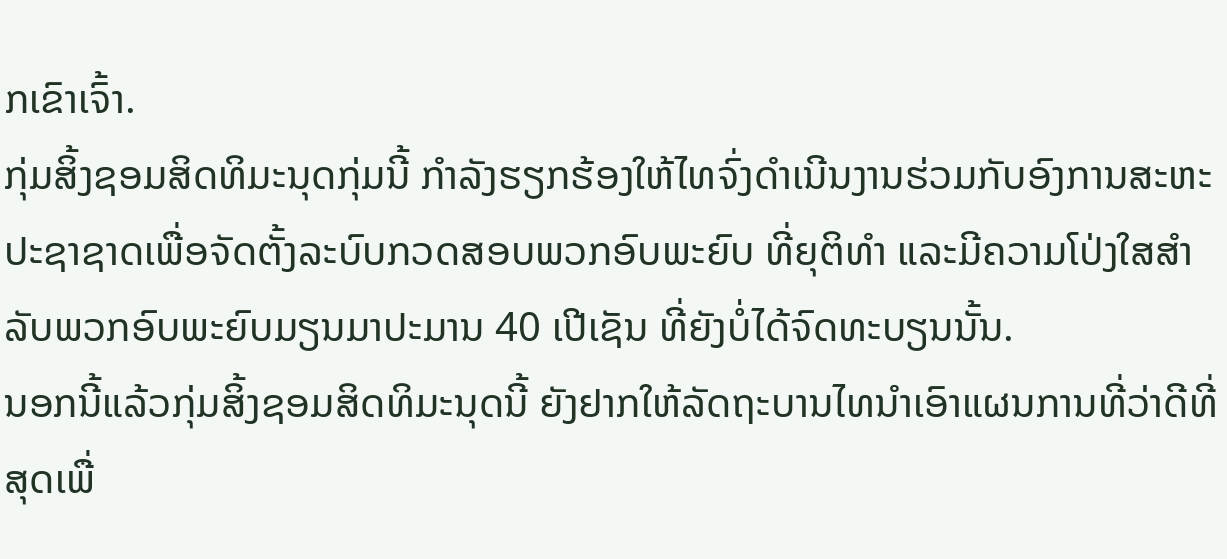ກເຂົາເຈົ້າ.
ກຸ່ມສິ້ງຊອມສິດທິມະນຸດກຸ່ມນີ້ ກໍາລັງຮຽກຮ້ອງໃຫ້ໄທຈົ່ງດຳເນີນງານຮ່ວມກັບອົງການສະຫະປະຊາຊາດເພື່ອຈັດຕັ້ງລະບົບກວດສອບພວກອົບພະຍົບ ທີ່ຍຸຕິທໍາ ແລະມີຄວາມໂປ່ງໃສສໍາລັບພວກອົບພະຍົບມຽນມາປະມານ 40 ເປີເຊັນ ທີ່ຍັງບໍ່ໄດ້ຈົດທະບຽນນັ້ນ.
ນອກນີ້ແລ້ວກຸ່ມສິ້ງຊອມສິດທິມະນຸດນີ້ ຍັງຢາກໃຫ້ລັດຖະບານໄທນໍາເອົາແຜນການທີ່ວ່າດີທີ່ສຸດເພື່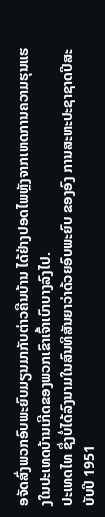ອຈັດສົ່ງພວກອົບພະຍົບມຽນມາກັບຕ່າວຄືນບ້ານ ໄດ້ຢ່າງປອດໄພຫຼັງຈາກເຫດການຄວາມຮຸນແຮງໃນປະເທດບ້ານເກີດຂອງພວກເຂົາເຈົ້າເບົາບາງລົງໄປ.
ປະເທດໄທ ຊຶ່ງບໍ່ໄດ້ລົງນາມໃນສົນທິສັນຍາວ່າດ້ວຍອົບພະຍົບ ຂອງອົງ ການສະຫະປະຊາຊາດປີສະບັບປີ 1951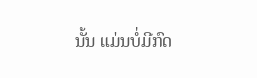ນັ້ນ ແມ່ນບໍ່ມີກົດ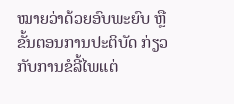ໝາຍວ່າດ້ວຍອົບພະຍົບ ຫຼືຂັ້ນຕອນການປະຕິບັດ ກ່ຽວກັບການຂໍລີ້ໄພແຕ່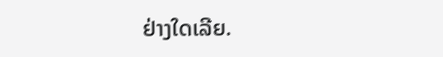ຢ່າງໃດເລີຍ.